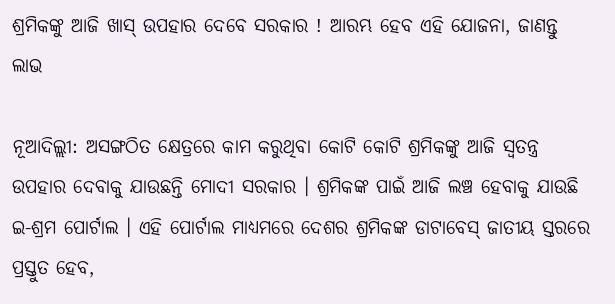ଶ୍ରମିକଙ୍କୁ ଆଜି ଖାସ୍ ଉପହାର ଦେବେ ସରକାର ! ଆରମ୍ଭ ହେବ ଏହି ଯୋଜନା, ଜାଣନ୍ତୁ ଲାଭ

ନୂଆଦିଲ୍ଲୀ: ଅସଙ୍ଗଠିତ କ୍ଷେତ୍ରରେ କାମ କରୁଥିବା କୋଟି କୋଟି ଶ୍ରମିକଙ୍କୁ ଆଜି ସ୍ୱତନ୍ତ୍ର ଉପହାର ଦେବାକୁ ଯାଉଛନ୍ତି ମୋଦୀ ସରକାର । ଶ୍ରମିକଙ୍କ ପାଇଁ ଆଜି ଲଞ୍ଚ ହେବାକୁ ଯାଉଛି ଇ-ଶ୍ରମ ପୋର୍ଟାଲ । ଏହି ପୋର୍ଟାଲ ମାଧ୍ୟମରେ ଦେଶର ଶ୍ରମିକଙ୍କ ଡାଟାବେସ୍ ଜାତୀୟ ସ୍ତରରେ ପ୍ରସ୍ତୁତ ହେବ,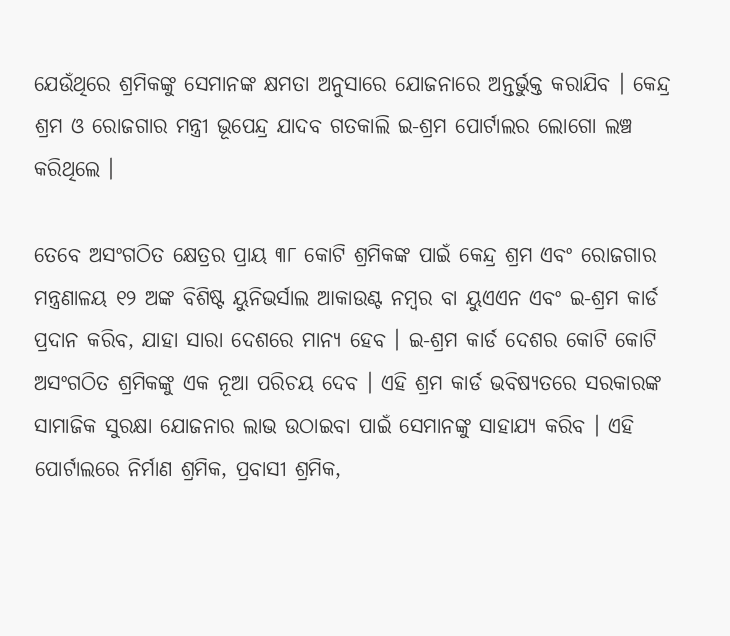ଯେଉଁଥିରେ ଶ୍ରମିକଙ୍କୁ ସେମାନଙ୍କ କ୍ଷମତା ଅନୁସାରେ ଯୋଜନାରେ ଅନ୍ତର୍ଭୁକ୍ତ କରାଯିବ । କେନ୍ଦ୍ର ଶ୍ରମ ଓ ରୋଜଗାର ମନ୍ତ୍ରୀ ଭୂପେନ୍ଦ୍ର ଯାଦବ ଗତକାଲି ଇ-ଶ୍ରମ ପୋର୍ଟାଲର ଲୋଗୋ ଲଞ୍ଚ କରିଥିଲେ ।

ତେବେ ଅସଂଗଠିତ କ୍ଷେତ୍ରର ପ୍ରାୟ ୩୮ କୋଟି ଶ୍ରମିକଙ୍କ ପାଇଁ କେନ୍ଦ୍ର ଶ୍ରମ ଏବଂ ରୋଜଗାର ମନ୍ତ୍ରଣାଳୟ ୧୨ ଅଙ୍କ ବିଶିଷ୍ଟ ୟୁନିଭର୍ସାଲ ଆକାଉଣ୍ଟ ନମ୍ବର ବା ୟୁଏଏନ ଏବଂ ଇ-ଶ୍ରମ କାର୍ଡ ପ୍ରଦାନ କରିବ, ଯାହା ସାରା ଦେଶରେ ମାନ୍ୟ ହେବ । ଇ-ଶ୍ରମ କାର୍ଡ ଦେଶର କୋଟି କୋଟି ଅସଂଗଠିତ ଶ୍ରମିକଙ୍କୁ ଏକ ନୂଆ ପରିଚୟ ଦେବ । ଏହି ଶ୍ରମ କାର୍ଡ ଭବିଷ୍ୟତରେ ସରକାରଙ୍କ ସାମାଜିକ ସୁରକ୍ଷା ଯୋଜନାର ଲାଭ ଉଠାଇବା ପାଇଁ ସେମାନଙ୍କୁ ସାହାଯ୍ୟ କରିବ । ଏହି ପୋର୍ଟାଲରେ ନିର୍ମାଣ ଶ୍ରମିକ, ପ୍ରବାସୀ ଶ୍ରମିକ,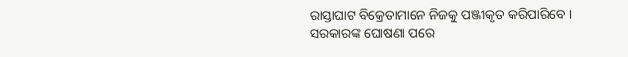ରାସ୍ତାଘାଟ ବିକ୍ରେତାମାନେ ନିଜକୁ ପଞ୍ଜୀକୃତ କରିପାରିବେ । ସରକାରଙ୍କ ଘୋଷଣା ପରେ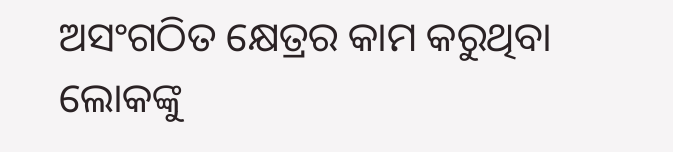ଅସଂଗଠିତ କ୍ଷେତ୍ରର କାମ କରୁଥିବା ଲୋକଙ୍କୁ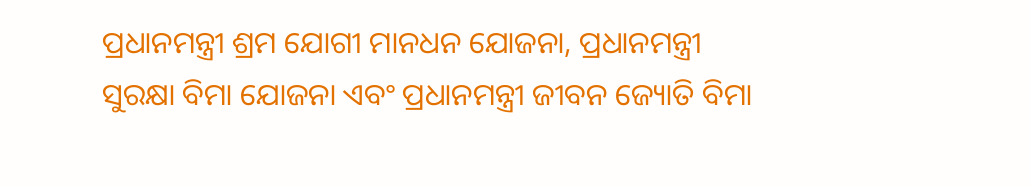ପ୍ରଧାନମନ୍ତ୍ରୀ ଶ୍ରମ ଯୋଗୀ ମାନଧନ ଯୋଜନା, ପ୍ରଧାନମନ୍ତ୍ରୀ ସୁରକ୍ଷା ବିମା ଯୋଜନା ଏବଂ ପ୍ରଧାନମନ୍ତ୍ରୀ ଜୀବନ ଜ୍ୟୋତି ବିମା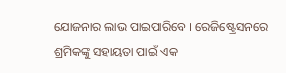ଯୋଜନାର ଲାଭ ପାଇପାରିବେ । ରେଜିଷ୍ଟ୍ରେସନରେ ଶ୍ରମିକଙ୍କୁ ସହାୟତା ପାଇଁ ଏକ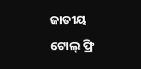ଜାତୀୟ ଟୋଲ୍ ଫ୍ରି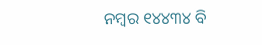ନମ୍ବର ୧୪୪୩୪ ବି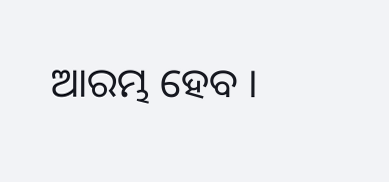ଆରମ୍ଭ ହେବ ।